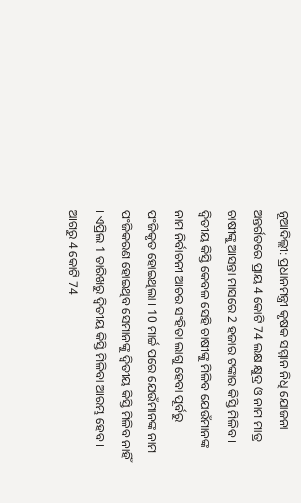ନୂଆଦିଲ୍ଲୀ: ପ୍ରଧାନମନ୍ତ୍ରୀ କୃଷକ ସମ୍ମାନ ନିଧି ଯୋଜନା ଅନ୍ତର୍ଗତରେ ପ୍ରାୟ 4 କୋଟି 74 ଲକ୍ଷ କ୍ଷୁଦ୍ର ଓ ନାମ ମାତ୍ର ଚାଷୀଙ୍କୁ ଆସନ୍ତା ମାସରେ 2 ହଜାର ଟଙ୍କାର କିସ୍ତି ମିଳିବ । ଦ୍ୱିତୀୟ କିସ୍ତି କେବଳ ସେହି ଚାଷୀଙ୍କୁ ମିଳିବ ଯେଉଁମାନଙ୍କ ନାମ ନିର୍ବାଚନୀ ଆଚର ସଂହିତା ଲାଗୁ ହେବା ପୂର୍ବରୁ ପଂଜିକୃତ ହୋଇଥିଲା । 10 ମାର୍ଚ୍ଚ ପରେ ଯେଉଁମାନଙ୍କ ନାମ ପଂଜିକରଣ ହୋଇଥିବ ସେମାନଙ୍କୁ ଦ୍ୱିତୀୟ କିସ୍ତି ମିଳିବ ନାହିଁ । ଏପ୍ରିଲ 1 ତାରିଖରୁ ଦ୍ୱିତୀୟ କିସ୍ତି ମିଳିବା ଆରମ୍ଭ ହେବ ।
ଆଗରୁ 4 କୋଟି 74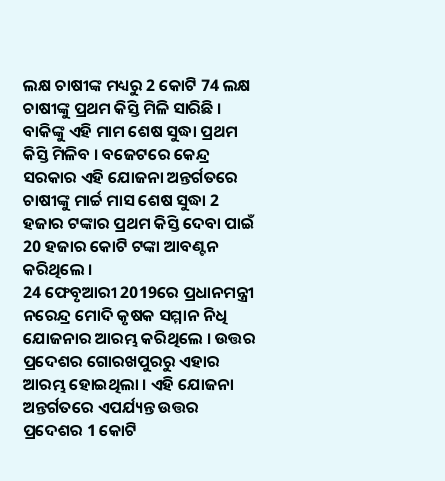ଲକ୍ଷ ଚାଷୀଙ୍କ ମଧ୍ୟରୁ 2 କୋଟି 74 ଲକ୍ଷ ଚାଷୀଙ୍କୁ ପ୍ରଥମ କିସ୍ତି ମିଳି ସାରିଛି । ବାକିଙ୍କୁ ଏହି ମାମ ଶେଷ ସୁଦ୍ଧା ପ୍ରଥମ କିସ୍ତି ମିଳିବ । ବଜେଟରେ କେନ୍ଦ୍ର ସରକାର ଏହି ଯୋଜନା ଅନ୍ତର୍ଗତରେ ଚାଷୀଙ୍କୁ ମାର୍ଚ୍ଚ ମାସ ଶେଷ ସୁଦ୍ଧା 2 ହଜାର ଟଙ୍କାର ପ୍ରଥମ କିସ୍ତି ଦେବା ପାଇଁ 20 ହଜାର କୋଟି ଟଙ୍କା ଆବଣ୍ଟନ କରିଥିଲେ ।
24 ଫେବୃଆରୀ 2019ରେ ପ୍ରଧାନମନ୍ତ୍ରୀ ନରେନ୍ଦ୍ର ମୋଦି କୃଷକ ସମ୍ମାନ ନିଧି ଯୋଜନାର ଆରମ୍ଭ କରିଥିଲେ । ଉତ୍ତର ପ୍ରଦେଶର ଗୋରଖପୁରରୁ ଏହାର ଆରମ୍ଭ ହୋଇଥିଲା । ଏହି ଯୋଜନା ଅନ୍ତର୍ଗତରେ ଏପର୍ଯ୍ୟନ୍ତ ଉତ୍ତର ପ୍ରଦେଶର 1 କୋଟି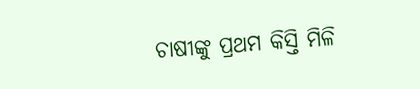ଚାଷୀଙ୍କୁ ପ୍ରଥମ କିସ୍ତି ମିଳି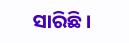ସାରିଛି ।